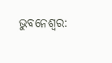ଭୁବନେଶ୍ବର: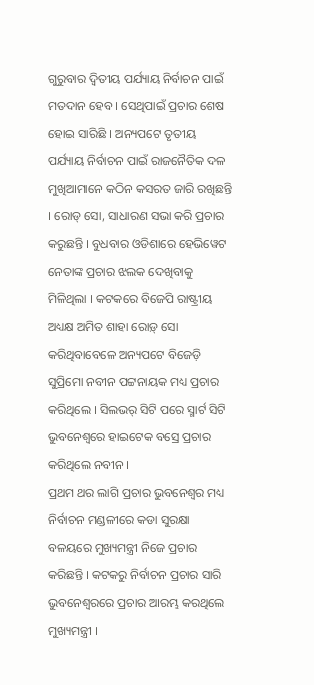ଗୁରୁବାର ଦ୍ବିତୀୟ ପର୍ଯ୍ୟାୟ ନିର୍ବାଚନ ପାଇଁ ମତଦାନ ହେବ । ସେଥିପାଇଁ ପ୍ରଚାର ଶେଷ ହୋଇ ସାରିଛି । ଅନ୍ୟପଟେ ତୃତୀୟ ପର୍ଯ୍ୟାୟ ନିର୍ବାଚନ ପାଇଁ ରାଜନୈତିକ ଦଳ ମୁଖିଆମାନେ କଠିନ କସରତ ଜାରି ରଖିଛନ୍ତି । ରୋଡ୍ ସୋ, ସାଧାରଣ ସଭା କରି ପ୍ରଚାର କରୁଛନ୍ତି । ବୁଧବାର ଓଡିଶାରେ ହେଭିୱେଟ ନେତାଙ୍କ ପ୍ରଚାର ଝଲକ ଦେଖିବାକୁ ମିଳିଥିଲା । କଟକରେ ବିଜେପି ରାଷ୍ଟ୍ରୀୟ ଅଧ୍ୟକ୍ଷ ଅମିତ ଶାହା ରୋଡ଼୍ ସୋ କରିଥିବାବେଳେ ଅନ୍ୟପଟେ ବିଜେଡ଼ି ସୁପ୍ରିମୋ ନବୀନ ପଟ୍ଟନାୟକ ମଧ୍ୟ ପ୍ରଚାର କରିଥିଲେ । ସିଲଭର୍ ସିଟି ପରେ ସ୍ମାର୍ଟ ସିଟି ଭୁବନେଶ୍ବରେ ହାଇଟେକ ବସ୍ରେ ପ୍ରଚାର କରିଥିଲେ ନବୀନ ।
ପ୍ରଥମ ଥର ଲାଗି ପ୍ରଚାର ଭୁବନେଶ୍ଵର ମଧ୍ୟ ନିର୍ବାଚନ ମଣ୍ଡଳୀରେ କଡା ସୁରକ୍ଷା ବଳୟରେ ମୁଖ୍ୟମନ୍ତ୍ରୀ ନିଜେ ପ୍ରଚାର କରିଛନ୍ତି । କଟକରୁ ନିର୍ବାଚନ ପ୍ରଚାର ସାରି ଭୁବନେଶ୍ଵରରେ ପ୍ରଚାର ଆରମ୍ଭ କରଥିଲେ ମୁଖ୍ୟମନ୍ତ୍ରୀ ।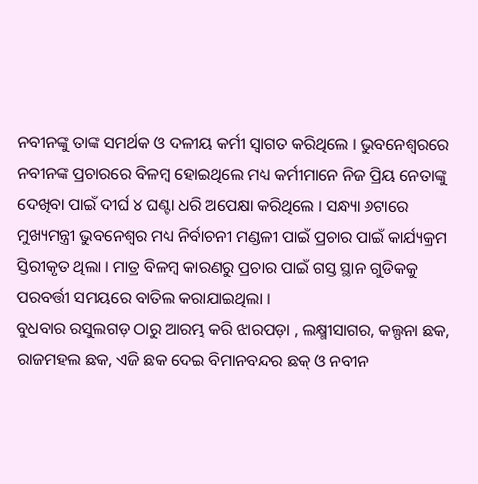ନବୀନଙ୍କୁ ତାଙ୍କ ସମର୍ଥକ ଓ ଦଳୀୟ କର୍ମୀ ସ୍ବାଗତ କରିଥିଲେ । ଭୁବନେଶ୍ବରରେ ନବୀନଙ୍କ ପ୍ରଚାରରେ ବିଳମ୍ବ ହୋଇଥିଲେ ମଧ୍ୟ କର୍ମୀମାନେ ନିଜ ପ୍ରିୟ ନେତାଙ୍କୁ ଦେଖିବା ପାଇଁ ଦୀର୍ଘ ୪ ଘଣ୍ଟା ଧରି ଅପେକ୍ଷା କରିଥିଲେ । ସନ୍ଧ୍ୟା ୬ଟାରେ ମୁଖ୍ୟମନ୍ତ୍ରୀ ଭୁବନେଶ୍ବର ମଧ୍ୟ ନିର୍ବାଚନୀ ମଣ୍ଡଳୀ ପାଇଁ ପ୍ରଚାର ପାଇଁ କାର୍ଯ୍ୟକ୍ରମ ସ୍ତିରୀକୃତ ଥିଲା । ମାତ୍ର ବିଳମ୍ବ କାରଣରୁ ପ୍ରଚାର ପାଇଁ ଗସ୍ତ ସ୍ଥାନ ଗୁଡିକକୁ ପରବର୍ତ୍ତୀ ସମୟରେ ବାତିଲ କରାଯାଇଥିଲା ।
ବୁଧବାର ରସୁଲଗଡ଼ ଠାରୁ ଆରମ୍ଭ କରି ଝାରପଡ଼ା , ଲକ୍ଷ୍ମୀସାଗର, କଲ୍ପନା ଛକ, ରାଜମହଲ ଛକ, ଏଜି ଛକ ଦେଇ ବିମାନବନ୍ଦର ଛକ୍ ଓ ନବୀନ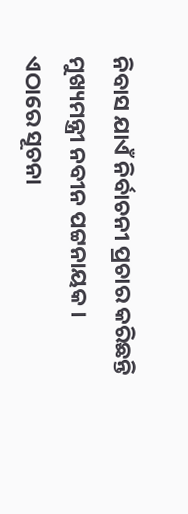ନିବାସ ଯାଏଁ ନିର୍ବାଚନୀ ପ୍ରଚାର କରିଛନ୍ତି ମୁଖ୍ୟମନ୍ତ୍ରୀ ନବୀନ ପଟ୍ଟନାୟକ ।
ଏଠାରେ ସୂଚନା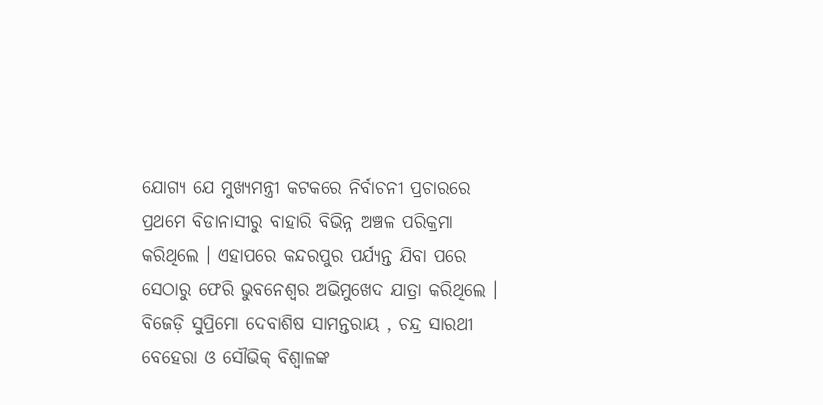ଯୋଗ୍ୟ ଯେ ମୁଖ୍ୟମନ୍ତ୍ରୀ କଟକରେ ନିର୍ବାଚନୀ ପ୍ରଚାରରେ ପ୍ରଥମେ ବିଡାନାସୀରୁ ବାହାରି ବିଭିନ୍ନ ଅଞ୍ଚଳ ପରିକ୍ରମା କରିଥିଲେ । ଏହାପରେ କନ୍ଦରପୁର ପର୍ଯ୍ୟନ୍ତ ଯିବା ପରେ ସେଠାରୁ ଫେରି ଭୁବନେଶ୍ବର ଅଭିମୁଖେଦ ଯାତ୍ରା କରିଥିଲେ । ବିଜେଡ଼ି ସୁପ୍ରିମୋ ଦେବାଶିଷ ସାମନ୍ତରାୟ , ଚନ୍ଦ୍ର ସାରଥୀ ବେହେରା ଓ ସୌଭିକ୍ ବିଶ୍ବାଳଙ୍କ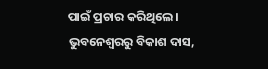ପାଇଁ ପ୍ରଚାର କରିଥିଲେ ।
ଭୁବନେଶ୍ବରରୁ ବିକାଶ ଦାସ,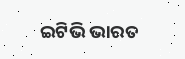ଇଟିଭି ଭାରତ